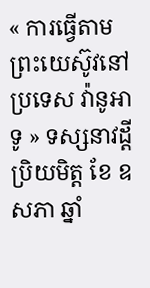« ការធ្វើតាមព្រះយេស៊ូវនៅប្រទេស វ៉ានូអាទូ » ទស្សនាវដ្តី ប្រិយមិត្ត ខែ ឧសភា ឆ្នាំ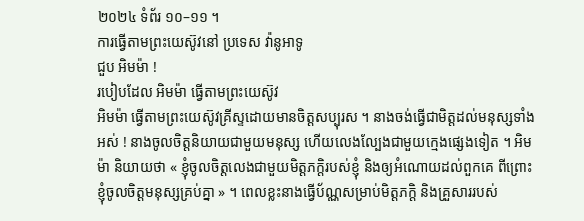២០២៤ ទំព័រ ១០–១១ ។
ការធ្វើតាមព្រះយេស៊ូវនៅ ប្រទេស វ៉ានូអាទូ
ជួប អិមម៉ា !
របៀបដែល អិមម៉ា ធ្វើតាមព្រះយេស៊ូវ
អិមម៉ា ធ្វើតាមព្រះយេស៊ូវគ្រីស្ទដោយមានចិត្តសប្បុរស ។ នាងចង់ធ្វើជាមិត្តដល់មនុស្សទាំងអស់ ! នាងចូលចិត្តនិយាយជាមួយមនុស្ស ហើយលេងល្បែងជាមួយក្មេងផ្សេងទៀត ។ អិមម៉ា និយាយថា « ខ្ញុំចូលចិត្តលេងជាមួយមិត្តភក្តិរបស់ខ្ញុំ និងឲ្យអំណោយដល់ពួកគេ ពីព្រោះខ្ញុំចូលចិត្តមនុស្សគ្រប់គ្នា » ។ ពេលខ្លះនាងធ្វើប័ណ្ណសម្រាប់មិត្តភក្តិ និងគ្រួសាររបស់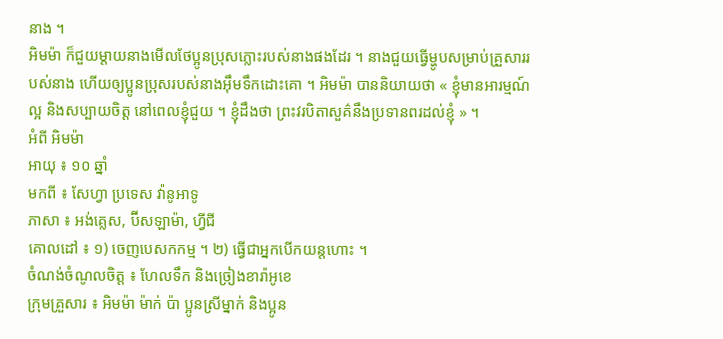នាង ។
អិមម៉ា ក៏ជួយម្តាយនាងមើលថែប្អូនប្រុសភ្លោះរបស់នាងផងដែរ ។ នាងជួយធ្វើម្ហូបសម្រាប់គ្រួសាររបស់នាង ហើយឲ្យប្អូនប្រុសរបស់នាងអ៊ឹមទឹកដោះគោ ។ អិមម៉ា បាននិយាយថា « ខ្ញុំមានអារម្មណ៍ល្អ និងសប្បាយចិត្ត នៅពេលខ្ញុំជួយ ។ ខ្ញុំដឹងថា ព្រះវរបិតាសួគ៌នឹងប្រទានពរដល់ខ្ញុំ » ។
អំពី អិមម៉ា
អាយុ ៖ ១០ ឆ្នាំ
មកពី ៖ សែហ្វា ប្រទេស វ៉ានូអាទូ
ភាសា ៖ អង់គ្លេស, ប៊ីសឡាម៉ា, ហ្វីជី
គោលដៅ ៖ ១) ចេញបេសកកម្ម ។ ២) ធ្វើជាអ្នកបើកយន្តហោះ ។
ចំណង់ចំណូលចិត្ត ៖ ហែលទឹក និងច្រៀងខារ៉ាអូខេ
ក្រុមគ្រួសារ ៖ អិមម៉ា ម៉ាក់ ប៉ា ប្អូនស្រីម្នាក់ និងប្អូន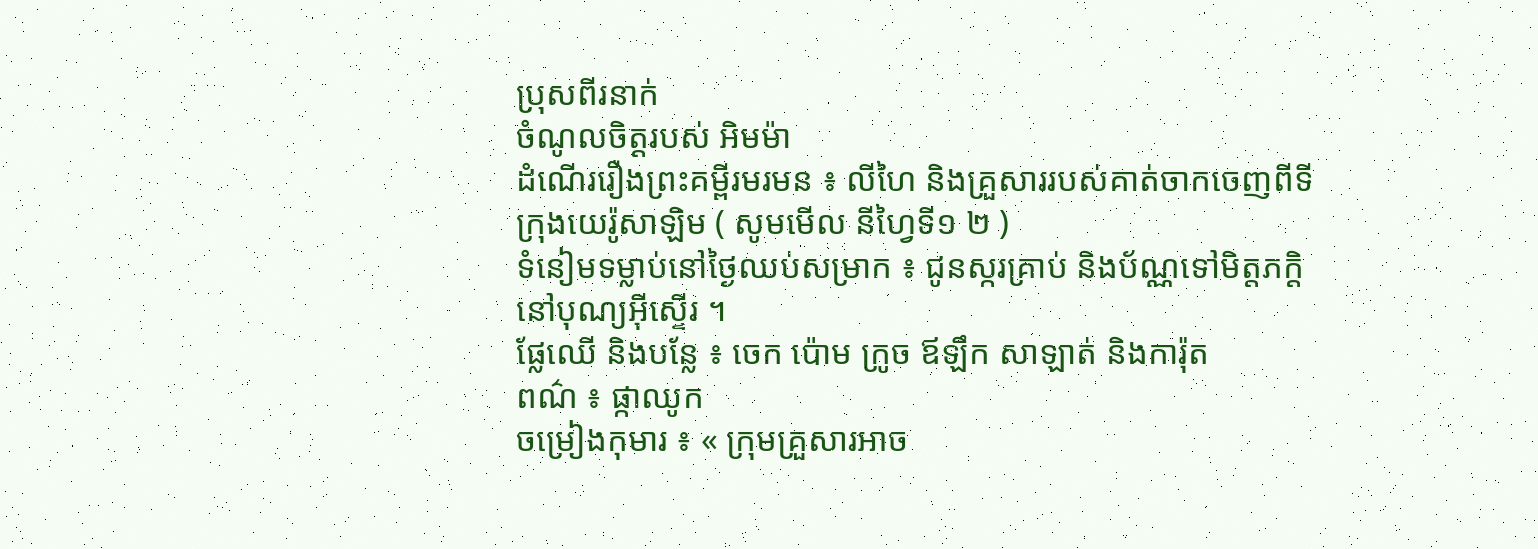ប្រុសពីរនាក់
ចំណូលចិត្តរបស់ អិមម៉ា
ដំណើររឿងព្រះគម្ពីរមរមន ៖ លីហៃ និងគ្រួសាររបស់គាត់ចាកចេញពីទីក្រុងយេរ៉ូសាឡិម ( សូមមើល នីហ្វៃទី១ ២ )
ទំនៀមទម្លាប់នៅថ្ងៃឈប់សម្រាក ៖ ជូនស្ករគ្រាប់ និងប័ណ្ណទៅមិត្តភក្តិនៅបុណ្យអ៊ីស្ទើរ ។
ផ្លែឈើ និងបន្លែ ៖ ចេក ប៉ោម ក្រូច ឪឡឹក សាឡាត់ និងការ៉ុត
ពណ៌ ៖ ផ្កាឈូក
ចម្រៀងកុមារ ៖ « ក្រុមគ្រួសារអាច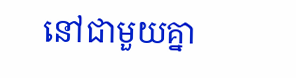នៅជាមួយគ្នា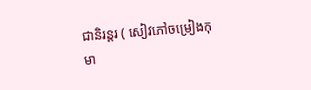ជានិរន្តរ ( សៀវភៅចម្រៀងកុមា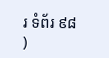រ ទំព័រ ៩៨ )